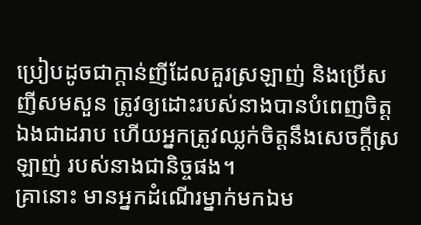ប្រៀបដូចជាក្តាន់ញីដែលគួរស្រឡាញ់ និងប្រើសញីសមសួន ត្រូវឲ្យដោះរបស់នាងបានបំពេញចិត្តឯងជាដរាប ហើយអ្នកត្រូវឈ្លក់ចិត្តនឹងសេចក្ដីស្រឡាញ់ របស់នាងជានិច្ចផង។
គ្រានោះ មានអ្នកដំណើរម្នាក់មកឯម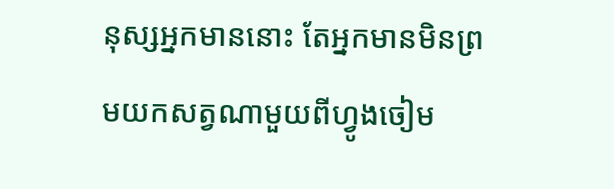នុស្សអ្នកមាននោះ តែអ្នកមានមិនព្រមយកសត្វណាមួយពីហ្វូងចៀម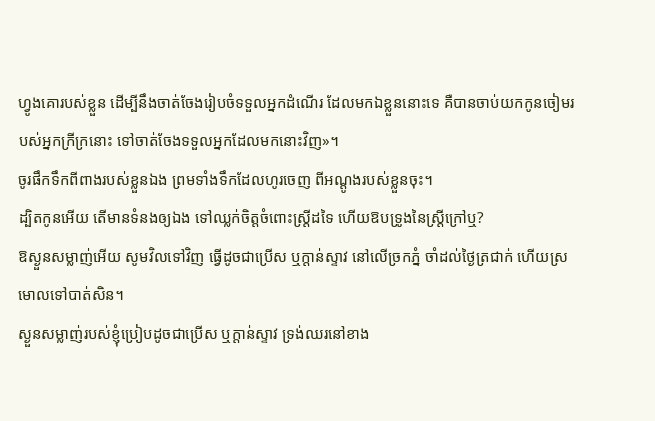ហ្វូងគោរបស់ខ្លួន ដើម្បីនឹងចាត់ចែងរៀបចំទទួលអ្នកដំណើរ ដែលមកឯខ្លួននោះទេ គឺបានចាប់យកកូនចៀមរបស់អ្នកក្រីក្រនោះ ទៅចាត់ចែងទទួលអ្នកដែលមកនោះវិញ»។
ចូរផឹកទឹកពីពាងរបស់ខ្លួនឯង ព្រមទាំងទឹកដែលហូរចេញ ពីអណ្តូងរបស់ខ្លួនចុះ។
ដ្បិតកូនអើយ តើមានទំនងឲ្យឯង ទៅឈ្លក់ចិត្តចំពោះស្ត្រីដទៃ ហើយឱបទ្រូងនៃស្ត្រីក្រៅឬ?
ឱស្ងួនសម្លាញ់អើយ សូមវិលទៅវិញ ធ្វើដូចជាប្រើស ឬក្តាន់ស្ទាវ នៅលើច្រកភ្នំ ចាំដល់ថ្ងៃត្រជាក់ ហើយស្រមោលទៅបាត់សិន។
ស្ងួនសម្លាញ់របស់ខ្ញុំប្រៀបដូចជាប្រើស ឬក្តាន់ស្ទាវ ទ្រង់ឈរនៅខាង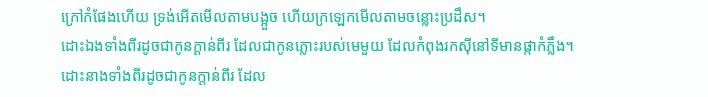ក្រៅកំផែងហើយ ទ្រង់អើតមើលតាមបង្អួច ហើយក្រឡេកមើលតាមចន្លោះប្រដឹស។
ដោះឯងទាំងពីរដូចជាកូនក្តាន់ពីរ ដែលជាកូនភ្លោះរបស់មេមួយ ដែលកំពុងរកស៊ីនៅទីមានផ្កាកំភ្លឹង។
ដោះនាងទាំងពីរដូចជាកូនក្តាន់ពីរ ដែល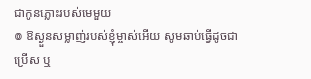ជាកូនភ្លោះរបស់មេមួយ
៙ ឱស្ងួនសម្លាញ់របស់ខ្ញុំម្ចាស់អើយ សូមឆាប់ធ្វើដូចជាប្រើស ឬ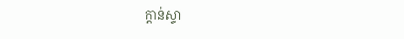ក្តាន់ស្ទា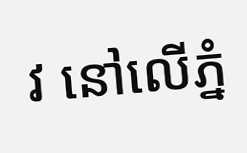វ នៅលើភ្នំ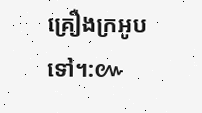គ្រឿងក្រអូបទៅ។:៚